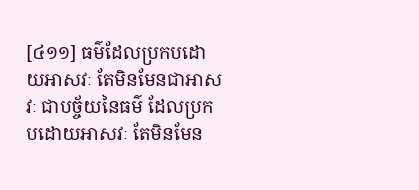[៤១១] ធម៌ដែលប្រកបដោយអាសវៈ តែមិនមែនជាអាសវៈ ជាបច្ច័យនៃធម៌ ដែលប្រកបដោយអាសវៈ តែមិនមែន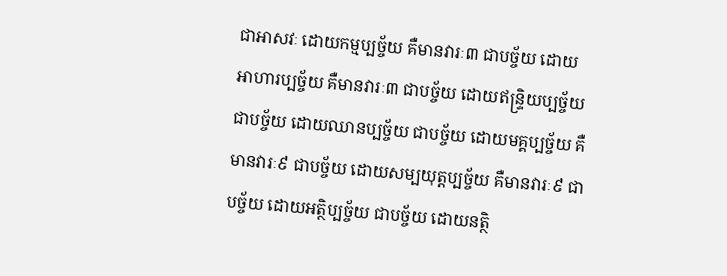ជាអាសវៈ ដោយកម្មប្បច្ច័យ គឺមានវារៈ៣ ជាបច្ច័យ ដោយអាហារប្បច្ច័យ គឺមានវារៈ៣ ជាបច្ច័យ ដោយឥន្រ្ទិយប្បច្ច័យ ជាបច្ច័យ ដោយឈានប្បច្ច័យ ជាបច្ច័យ ដោយមគ្គប្បច្ច័យ គឺមានវារៈ៩ ជាបច្ច័យ ដោយសម្បយុត្តប្បច្ច័យ គឺមានវារៈ៩ ជាបច្ច័យ ដោយអត្ថិប្បច្ច័យ ជាបច្ច័យ ដោយនត្ថិ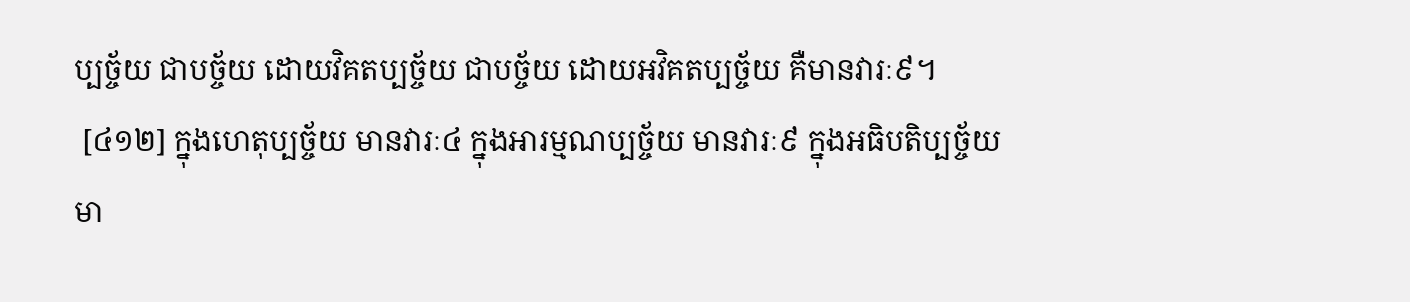ប្បច្ច័យ ជាបច្ច័យ ដោយវិគតប្បច្ច័យ ជាបច្ច័យ ដោយអវិគតប្បច្ច័យ គឺមានវារៈ៩។
 [៤១២] ក្នុងហេតុប្បច្ច័យ មានវារៈ៤ ក្នុងអារម្មណប្បច្ច័យ មានវារៈ៩ ក្នុងអធិបតិប្បច្ច័យ មា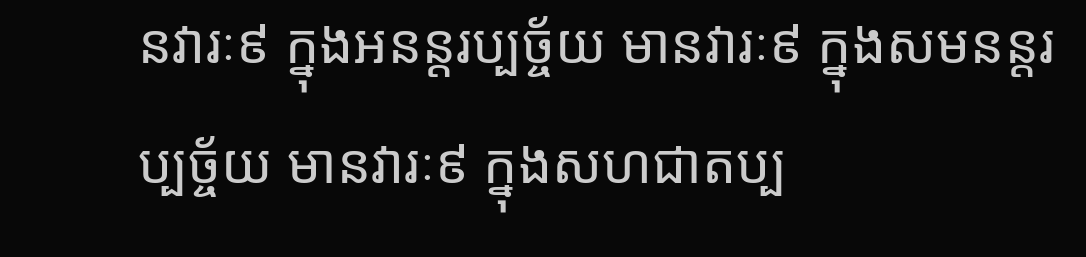នវារៈ៩ ក្នុងអនន្តរប្បច្ច័យ មានវារៈ៩ ក្នុងសមនន្តរប្បច្ច័យ មានវារៈ៩ ក្នុងសហជាតប្ប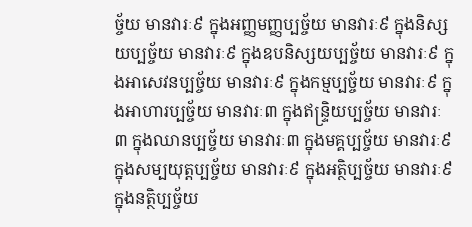ច្ច័យ មានវារៈ៩ ក្នុងអញ្ញមញ្ញប្បច្ច័យ មានវារៈ៩ ក្នុងនិស្សយប្បច្ច័យ មានវារៈ៩ ក្នុងឧបនិស្សយប្បច្ច័យ មានវារៈ៩ ក្នុងអាសេវនប្បច្ច័យ មានវារៈ៩ ក្នុងកម្មប្បច្ច័យ មានវារៈ៩ ក្នុងអាហារប្បច្ច័យ មានវារៈ៣ ក្នុងឥន្រ្ទិយប្បច្ច័យ មានវារៈ៣ ក្នុងឈានប្បច្ច័យ មានវារៈ៣ ក្នុងមគ្គប្បច្ច័យ មានវារៈ៩ ក្នុងសម្បយុត្តប្បច្ច័យ មានវារៈ៩ ក្នុងអត្ថិប្បច្ច័យ មានវារៈ៩ ក្នុងនត្ថិប្បច្ច័យ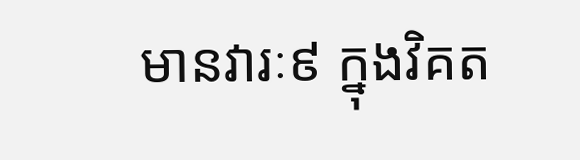មានវារៈ៩ ក្នុងវិគត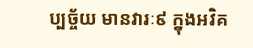ប្បច្ច័យ មានវារៈ៩ ក្នុងអវិគ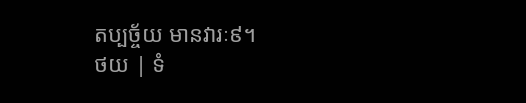តប្បច្ច័យ មានវារៈ៩។
ថយ | ទំ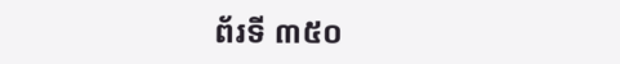ព័រទី ៣៥០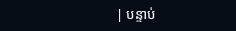| បន្ទាប់